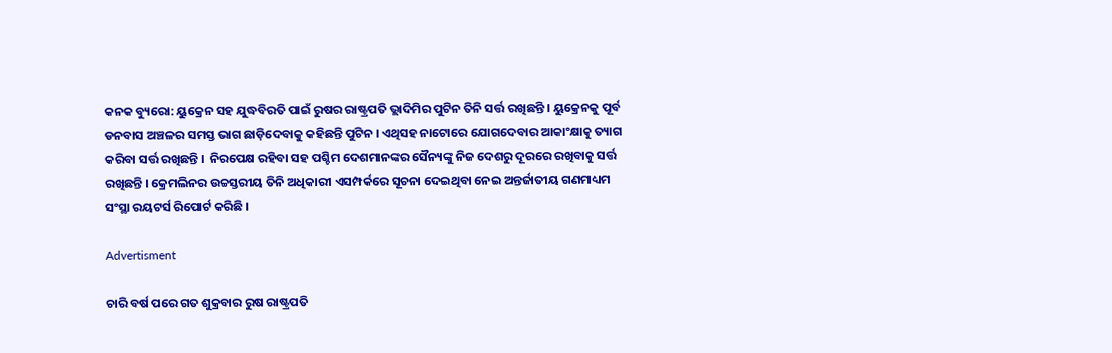କନକ ବ୍ୟୁରୋ: ୟୁକ୍ରେନ ସହ ଯୁଦ୍ଧବିରତି ପାଇଁ ରୁଷର ରାଷ୍ଟ୍ରପତି ଭ୍ଲାଦିମିର ପୁଟିନ ତିନି ସର୍ତ୍ତ ରଖିଛନ୍ତି । ୟୁକ୍ରେନକୁ ପୂର୍ବ ଡନବାସ ଅଞ୍ଚଳର ସମସ୍ତ ଭାଗ ଛାଡ଼ିଦେବାକୁ କହିଛନ୍ତି ପୁଟିନ । ଏଥିସହ ନାଟୋରେ ଯୋଗଦେବାର ଆକାଂକ୍ଷାକୁ ତ୍ୟାଗ କରିବା ସର୍ତ୍ତ ରଖିଛନ୍ତି ।  ନିରପେକ୍ଷ ରହିବା ସହ ପଶ୍ଚିମ ଦେଶମାନଙ୍କର ସୈନ୍ୟଙ୍କୁ ନିଜ ଦେଶରୁ ଦୂରରେ ରଖିବାକୁ ସର୍ତ୍ତ ରଖିଛନ୍ତି । କ୍ରେମଲିନର ଉଚ୍ଚସ୍ତରୀୟ ତିନି ଅଧିକାରୀ ଏସମ୍ପର୍କରେ ସୂଚନା ଦେଇଥିବା ନେଇ ଅନ୍ତର୍ଜାତୀୟ ଗଣମାଧ୍ୟମ ସଂସ୍ଥା ରୟଟର୍ସ ରିପୋର୍ଟ କରିଛି ।

Advertisment

ଚାରି ବର୍ଷ ପରେ ଗତ ଶୁକ୍ରବାର ରୁଷ ରାଷ୍ଟ୍ରପତି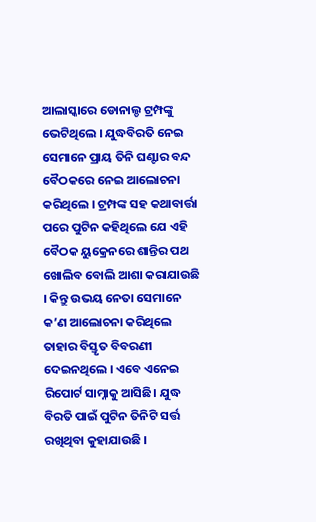ଆଲାସ୍କାରେ ଡୋନାଲ୍ଡ ଟ୍ରମ୍ପଙ୍କୁ ଭେଟିଥିଲେ । ଯୁଦ୍ଧବିରତି ନେଇ ସେମାନେ ପ୍ରାୟ ତିନି ଘଣ୍ଟାର ବନ୍ଦ ବୈଠକରେ ନେଇ ଆଲୋଚନା କରିଥିଲେ । ଟ୍ରମ୍ପଙ୍କ ସହ କଥାବାର୍ତ୍ତା ପରେ ପୁଟିନ କହିଥିଲେ ଯେ ଏହି ବୈଠକ ୟୁକ୍ରେନରେ ଶାନ୍ତିର ପଥ ଖୋଲିବ ବୋଲି ଆଶା କରାଯାଉଛି । କିନ୍ତୁ ଉଭୟ ନେତା ସେମାନେ କ’ଣ ଆଲୋଚନା କରିଥିଲେ ତାହାର ବିସ୍ତୃତ ବିବରଣୀ ଦେଇନଥିଲେ । ଏବେ ଏନେଇ ରିପୋର୍ଟ ସାମ୍ନାକୁ ଆସିଛି। ଯୁଦ୍ଧ ବିରତି ପାଇଁ ପୁଟିନ ତିନିଟି ସର୍ତ୍ତ ରଖିଥିବା କୁହାଯାଉଛି ।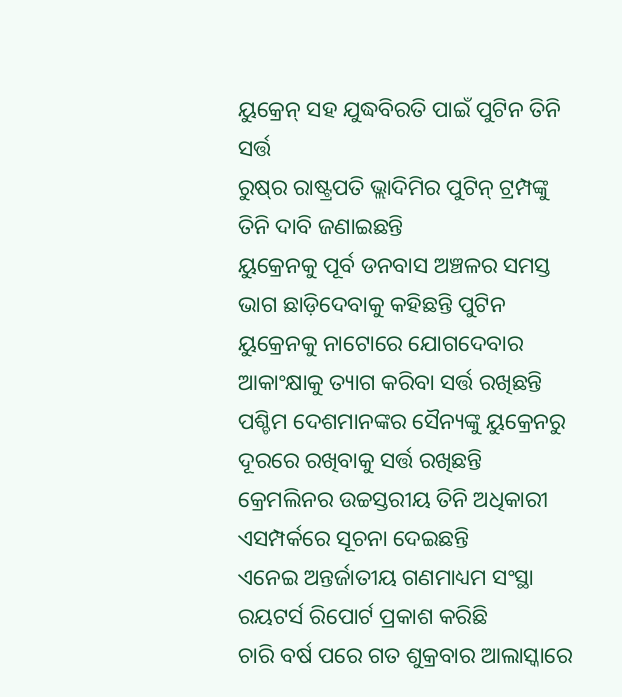ୟୁକ୍ରେନ୍‌ ସହ ଯୁଦ୍ଧବିରତି ପାଇଁ ପୁଟିନ ତିନି ସର୍ତ୍ତ
ରୁଷ୍‌ର ରାଷ୍ଟ୍ରପତି ଭ୍ଲାଦିମିର ପୁଟିନ୍ ଟ୍ରମ୍ପଙ୍କୁ ତିନି ଦାବି ଜଣାଇଛନ୍ତି
ୟୁକ୍ରେନକୁ ପୂର୍ବ ଡନବାସ ଅଞ୍ଚଳର ସମସ୍ତ ଭାଗ ଛାଡ଼ିଦେବାକୁ କହିଛନ୍ତି ପୁଟିନ
ୟୁକ୍ରେନକୁ ନାଟୋରେ ଯୋଗଦେବାର ଆକାଂକ୍ଷାକୁ ତ୍ୟାଗ କରିବା ସର୍ତ୍ତ ରଖିଛନ୍ତି
ପଶ୍ଚିମ ଦେଶମାନଙ୍କର ସୈନ୍ୟଙ୍କୁ ୟୁକ୍ରେନରୁ ଦୂରରେ ରଖିବାକୁ ସର୍ତ୍ତ ରଖିଛନ୍ତି
କ୍ରେମଲିନର ଉଚ୍ଚସ୍ତରୀୟ ତିନି ଅଧିକାରୀ ଏସମ୍ପର୍କରେ ସୂଚନା ଦେଇଛନ୍ତି
ଏନେଇ ଅନ୍ତର୍ଜାତୀୟ ଗଣମାଧ୍ୟମ ସଂସ୍ଥା ରୟଟର୍ସ ରିପୋର୍ଟ ପ୍ରକାଶ କରିଛି
ଚାରି ବର୍ଷ ପରେ ଗତ ଶୁକ୍ରବାର ଆଲାସ୍କାରେ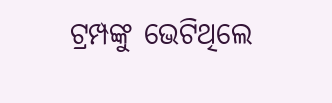ଟ୍ରମ୍ପଙ୍କୁ ଭେଟିଥିଲେ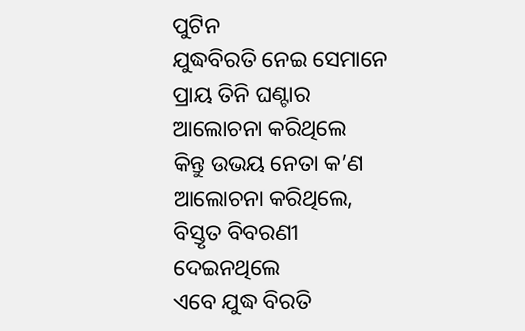ପୁଟିନ
ଯୁଦ୍ଧବିରତି ନେଇ ସେମାନେ ପ୍ରାୟ ତିନି ଘଣ୍ଟାର ଆଲୋଚନା କରିଥିଲେ
କିନ୍ତୁ ଉଭୟ ନେତା କ’ଣ ଆଲୋଚନା କରିଥିଲେ, ବିସ୍ତୃତ ବିବରଣୀ ଦେଇନଥିଲେ
ଏବେ ଯୁଦ୍ଧ ବିରତି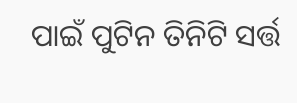ପାଇଁ ପୁଟିନ ତିନିଟି ସର୍ତ୍ତ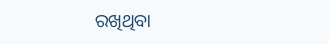ରଖିଥିବା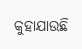କୁହାଯାଉଛି